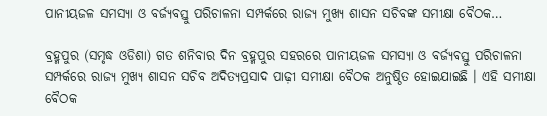ପାନୀୟଜଳ ସମସ୍ୟା ଓ ବର୍ଜ୍ୟବସ୍ତୁ ପରିଚାଳନା ସମ୍ପର୍କରେ ରାଜ୍ୟ ମୁଖ୍ୟ ଶାସନ ସଚିବଙ୍କ ସମୀକ୍ଷା ବୈଠକ…

ବ୍ରହ୍ମପୁର (ସମୃଦ୍ଧ ଓଡିଶା) ଗତ ଶନିବାର ଦିନ ବ୍ରହ୍ମପୁର ସହରରେ ପାନୀୟଜଳ ସମସ୍ୟା ଓ ବର୍ଜ୍ୟବସ୍ତୁ ପରିଚାଳନା ସମ୍ପର୍କରେ ରାଜ୍ୟ ମୁଖ୍ୟ ଶାସନ ସଚିବ ଅଦିତ୍ୟପ୍ରସାଦ ପାଢ଼ୀ ସମୀକ୍ଷା ବୈଠକ ଅନୁଷ୍ଠିତ ହୋଇଯାଇଛି । ଏହି ସମୀକ୍ଷା ବୈଠକ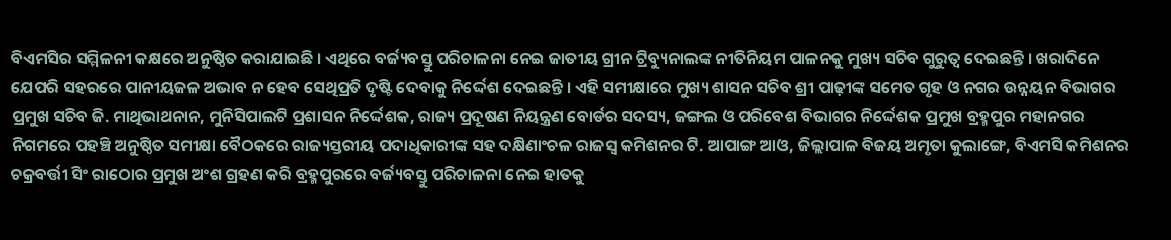ବିଏମସିର ସମ୍ମିଳନୀ କକ୍ଷରେ ଅନୁଷ୍ଠିତ କରାଯାଇଛି । ଏଥିରେ ବର୍ଜ୍ୟବସ୍ତୁ ପରିଚାଳନା ନେଇ ଜାତୀୟ ଗ୍ରୀନ ଟ୍ରିବ୍ୟୁନାଲଙ୍କ ନୀତିନିୟମ ପାଳନକୁ ମୁଖ୍ୟ ସଚିବ ଗୁରୁତ୍ୱ ଦେଇଛନ୍ତି । ଖରାଦିନେ ଯେପରି ସହରରେ ପାନୀୟଜଳ ଅଭାବ ନ ହେବ ସେଥିପ୍ରତି ଦୃଷ୍ଟି ଦେବାକୁ ନିର୍ଦ୍ଦେଶ ଦେଇଛନ୍ତି । ଏହି ସମୀକ୍ଷାରେ ମୁଖ୍ୟ ଶାସନ ସଚିବ ଶ୍ରୀ ପାଢ଼ୀଙ୍କ ସମେତ ଗୃହ ଓ ନଗର ଉନ୍ନୟନ ବିଭାଗର ପ୍ରମୁଖ ସଚିବ ଜି. ମାଥିଭାଥନାନ, ମୁନିସିପାଲଟି ପ୍ରଶାସନ ନିର୍ଦ୍ଦେଶକ, ରାଜ୍ୟ ପ୍ରଦୂଷଣ ନିୟନ୍ତ୍ରଣ ବୋର୍ଡର ସଦସ୍ୟ, ଜଙ୍ଗଲ ଓ ପରିବେଶ ବିଭାଗର ନିର୍ଦ୍ଦେଶକ ପ୍ରମୁଖ ବ୍ରହ୍ମପୁର ମହାନଗର ନିଗମରେ ପହଞ୍ଚି ଅନୁଷ୍ଠିତ ସମୀକ୍ଷା ବୈଠକରେ ରାଜ୍ୟସ୍ତରୀୟ ପଦାଧିକାରୀଙ୍କ ସହ ଦକ୍ଷିଣାଂଚଳ ରାଜସ୍ୱ କମିଶନର ଟି. ଆପାଙ୍ଗ ଆଓ, ଜିଲ୍ଲାପାଳ ବିଜୟ ଅମୃତା କୁଲାଙ୍ଗେ, ବିଏମସି କମିଶନର ଚକ୍ରବର୍ତ୍ତୀ ସିଂ ରାଠୋର ପ୍ରମୁଖ ଅଂଶ ଗ୍ରହଣ କରି ବ୍ରହ୍ମପୁରରେ ବର୍ଜ୍ୟବସ୍ତୁ ପରିଚାଳନା ନେଇ ହାତକୁ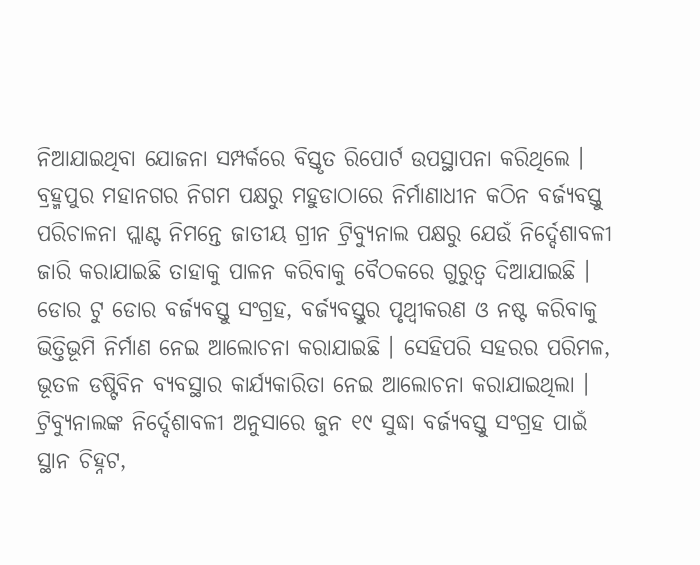ନିଆଯାଇଥିବା ଯୋଜନା ସମ୍ପର୍କରେ ବିସ୍ତୃତ ରିପୋର୍ଟ ଉପସ୍ଥାପନା କରିଥିଲେ । ବ୍ରହ୍ମପୁର ମହାନଗର ନିଗମ ପକ୍ଷରୁ ମହୁଡାଠାରେ ନିର୍ମାଣାଧୀନ କଠିନ ବର୍ଜ୍ୟବସ୍ତୁ ପରିଚାଳନା ପ୍ଲାଣ୍ଟ ନିମନ୍ତେ ଜାତୀୟ ଗ୍ରୀନ ଟ୍ରିବ୍ୟୁନାଲ ପକ୍ଷରୁ ଯେଉଁ ନିର୍ଦ୍ଦେଶାବଳୀ ଜାରି କରାଯାଇଛି ତାହାକୁ ପାଳନ କରିବାକୁ ବୈଠକରେ ଗୁରୁତ୍ୱ ଦିଆଯାଇଛି । ଡୋର ଟୁ ଡୋର ବର୍ଜ୍ୟବସ୍ତୁ ସଂଗ୍ରହ, ବର୍ଜ୍ୟବସ୍ତୁର ପୃଥ୍ୱୀକରଣ ଓ ନଷ୍ଟ କରିବାକୁ ଭିତ୍ତିଭୂମି ନିର୍ମାଣ ନେଇ ଆଲୋଚନା କରାଯାଇଛି । ସେହିପରି ସହରର ପରିମଳ, ଭୂତଳ ଡଷ୍ଟିବିନ ବ୍ୟବସ୍ଥାର କାର୍ଯ୍ୟକାରିତା ନେଇ ଆଲୋଚନା କରାଯାଇଥିଲା । ଟ୍ରିବ୍ୟୁନାଲଙ୍କ ନିର୍ଦ୍ଦେଶାବଳୀ ଅନୁସାରେ ଜୁନ ୧୯ ସୁଦ୍ଧା ବର୍ଜ୍ୟବସ୍ତୁ ସଂଗ୍ରହ ପାଇଁ ସ୍ଥାନ ଚିହ୍ନଟ,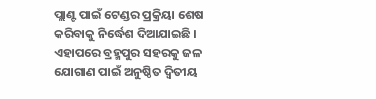ପ୍ଲାଣ୍ଟ ପାଇଁ ଟେଣ୍ଡର ପ୍ରକ୍ରିୟା ଶେଷ କରିବାକୁ ନିର୍ଦ୍ଧେଶ ଦିଆଯାଇଛି । ଏହାପରେ ବ୍ରହ୍ମପୁର ସହରକୁ ଜଳ ଯୋଗାଣ ପାଇଁ ଅନୁଷ୍ଠିତ ଦ୍ଵିତୀୟ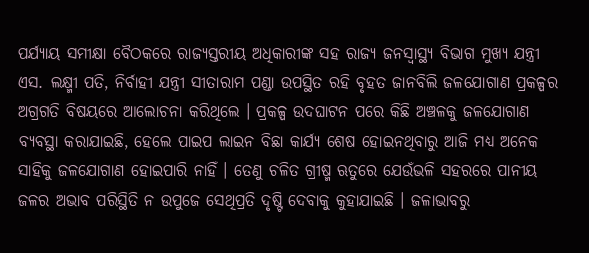ପର୍ଯ୍ୟାୟ ସମୀକ୍ଷା ବୈଠକରେ ରାଜ୍ୟସ୍ତରୀୟ ଅଧିକାରୀଙ୍କ ସହ ରାଜ୍ୟ ଜନସ୍ୱାସ୍ଥ୍ୟ ବିଭାଗ ମୁଖ୍ୟ ଯନ୍ତ୍ରୀ ଏସ. ଲକ୍ଷ୍ମୀ ପତି, ନିର୍ବାହୀ ଯନ୍ତ୍ରୀ ସୀତାରାମ ପଣ୍ଡା ଉପସ୍ଥିତ ରହି ବୃହତ ଜାନବିଲି ଜଳଯୋଗାଣ ପ୍ରକଳ୍ପର ଅଗ୍ରଗତି ବିଷୟରେ ଆଲୋଚନା କରିଥିଲେ । ପ୍ରକଳ୍ପ ଉଦଘାଟନ ପରେ କିଛି ଅଞ୍ଚଳକୁ ଜଳଯୋଗାଣ ବ୍ୟବସ୍ଥା କରାଯାଇଛି, ହେଲେ ପାଇପ ଲାଇନ ବିଛା କାର୍ଯ୍ୟ ଶେଷ ହୋଇନଥିବାରୁ ଆଜି ମଧ୍ୟ ଅନେକ ସାହିକୁ ଜଳଯୋଗାଣ ହୋଇପାରି ନାହିଁ । ତେଣୁ ଚଳିତ ଗ୍ରୀଷ୍ମ ଋତୁରେ ଯେଉଁଭଳି ସହରରେ ପାନୀୟ ଜଳର ଅଭାବ ପରିସ୍ଥିତି ନ ଉପୁଜେ ସେଥିପ୍ରତି ଦୃଷ୍ଟି ଦେବାକୁ କୁହାଯାଇଛି । ଜଳାଭାବରୁ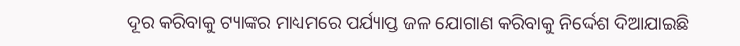ଦୂର କରିବାକୁ ଟ୍ୟାଙ୍କର ମାଧ୍ୟମରେ ପର୍ଯ୍ୟାପ୍ତ ଜଳ ଯୋଗାଣ କରିବାକୁ ନିର୍ଦ୍ଦେଶ ଦିଆଯାଇଛି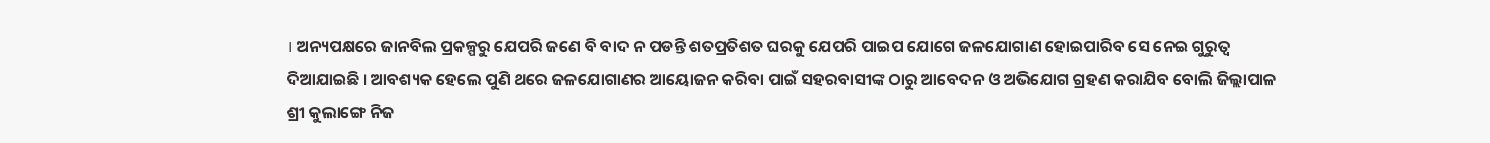। ଅନ୍ୟପକ୍ଷରେ ଜାନବିଲ ପ୍ରକଳ୍ପରୁ ଯେପରି ଜଣେ ବି ବାଦ ନ ପଡନ୍ତି ଶତପ୍ରତିଶତ ଘରକୁ ଯେପରି ପାଇପ ଯୋଗେ ଜଳଯୋଗାଣ ହୋଇପାରିବ ସେ ନେଇ ଗୁରୁତ୍ୱ ଦିଆଯାଇଛି । ଆବଶ୍ୟକ ହେଲେ ପୁଣି ଥରେ ଜଳଯୋଗାଣର ଆୟୋଜନ କରିବା ପାଇଁ ସହରବାସୀଙ୍କ ଠାରୁ ଆବେଦନ ଓ ଅଭିଯୋଗ ଗ୍ରହଣ କରାଯିବ ବୋଲି ଜିଲ୍ଲାପାଳ ଶ୍ରୀ କୁଲାଙ୍ଗେ ନିଜ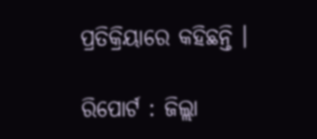ପ୍ରତିକ୍ରିୟାରେ କହିଛନ୍ତି ।

ରିପୋର୍ଟ : ଜିଲ୍ଲା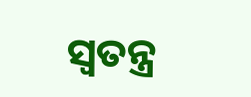ସ୍ୱତନ୍ତ୍ର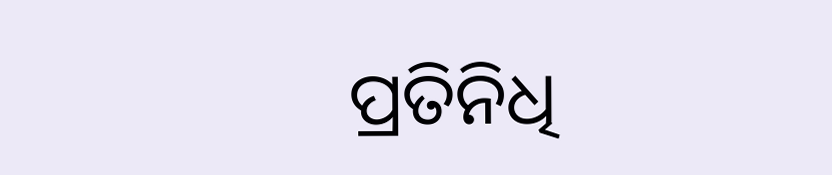ପ୍ରତିନିଧି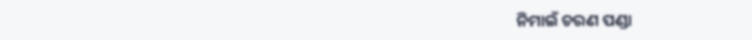ନିମାଇଁ ଚରଣ ପଣ୍ଡା